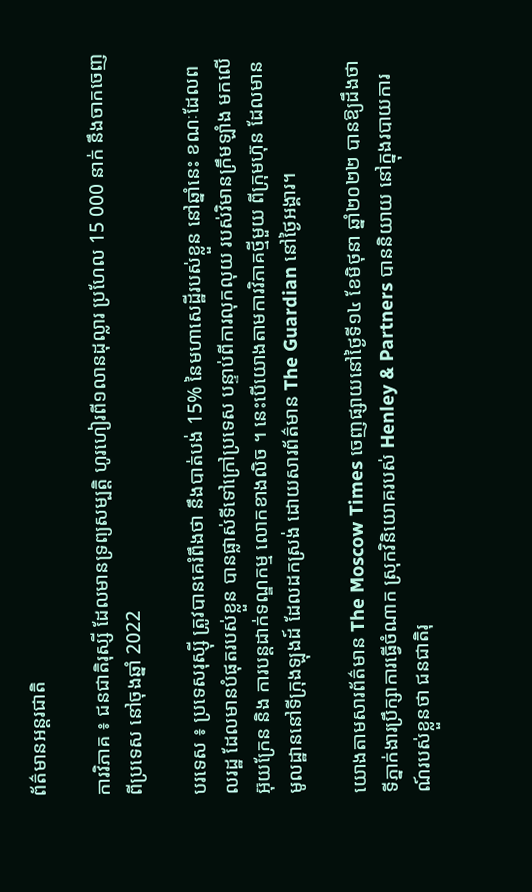ព័ត៌មានអន្តរជាតិ

ការវិភាគ ៖ ជនជាតិរុស្សី ដែលមានទ្រព្យសម្បត្តិ ហូរហៀរពី១លានដុល្លារ ប្រហែល 15 000 នាក់ នឹងចាកចេញពីប្រទេស នៅចុងឆ្នាំ 2022

បរទេស ៖ ប្រទេសរុស្ស៊ី ត្រូវបានគេរំពឹងថា នឹងបាត់បង់ 15% នៃមហាសេដ្ឋីរបស់ខ្លួន នៅឆ្នាំនេះ ខណៈដែលពលរដ្ឋ ដែលមានបំផុតរបស់ខ្លួន បានផ្លាស់ទីទៅក្រៅប្រទេស បន្ទាប់ពីការលុកលុយ របស់វិមានក្រឹមឡាំង មកលើអ៊ុយក្រែន និង ការបន្តដាក់ទណ្ឌកម្ម លោកខាងលិច ។ នេះបើយោងតាមការវិភាគថ្មីមួយ ពីក្រុមហ៊ុន ដែលមានមូលដ្ឋាននៅទីក្រុងឡុងដ៍ ដែលដកស្រង់ ដោយសារព័ត៌មាន The Guardian នៅថ្ងៃអង្គារ។

យោងតាមសារព័ត៌មាន The Moscow Times ចេញផ្សាយនៅថ្ងៃទី១៤ ខែមិថុនា ឆ្នាំ២០២២ បានឱ្យដឹងថា ទីភ្នាក់ងារប្រឹក្សាការធ្វើចំណាក ស្រុកវិនិយោគរបស់ Henley & Partners បាននិយាយ នៅក្នុងរបាយការណ៍របស់ខ្លួនថា ជនជាតិរុ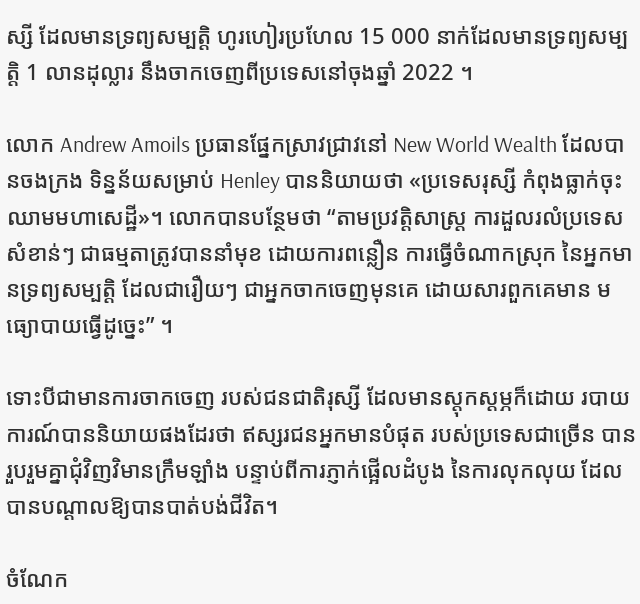ស្សី ដែលមានទ្រព្យសម្បត្តិ ហូរហៀរប្រហែល 15 000 នាក់ដែលមានទ្រព្យសម្បត្តិ 1 លានដុល្លារ នឹងចាកចេញពីប្រទេសនៅចុងឆ្នាំ 2022 ។

លោក Andrew Amoils ប្រធានផ្នែកស្រាវជ្រាវនៅ New World Wealth ដែលបានចងក្រង ទិន្នន័យសម្រាប់ Henley បាននិយាយថា «ប្រទេសរុស្សី កំពុងធ្លាក់ចុះឈាមមហាសេដ្ឋី»។ លោកបានបន្ថែមថា “តាមប្រវត្តិសាស្ត្រ ការដួលរលំប្រទេស សំខាន់ៗ ជាធម្មតាត្រូវបាននាំមុខ ដោយការពន្លឿន ការធ្វើចំណាកស្រុក នៃអ្នកមានទ្រព្យសម្បត្តិ ដែលជារឿយៗ ជាអ្នកចាកចេញមុនគេ ដោយសារពួកគេមាន មធ្យោបាយធ្វើដូច្នេះ” ។

ទោះបីជាមានការចាកចេញ របស់ជនជាតិរុស្សី ដែលមានស្តុកស្តម្ភក៏ដោយ របាយការណ៍បាននិយាយផងដែរថា ឥស្សរជនអ្នកមានបំផុត របស់ប្រទេសជាច្រើន បានរួបរួមគ្នាជុំវិញវិមានក្រឹមឡាំង បន្ទាប់ពីការភ្ញាក់ផ្អើលដំបូង នៃការលុកលុយ ដែលបានបណ្តាលឱ្យបានបាត់បង់ជីវិត។

ចំណែក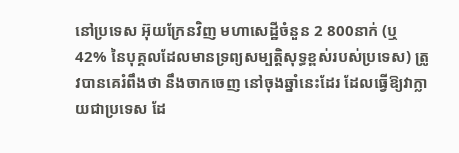នៅប្រទេស អ៊ុយក្រែនវិញ មហាសេដ្ឋីចំនួន 2 800នាក់ (ឬ 42% នៃបុគ្គលដែលមានទ្រព្យសម្បត្តិសុទ្ធខ្ពស់របស់ប្រទេស) ត្រូវបានគេរំពឹងថា នឹងចាកចេញ នៅចុងឆ្នាំនេះដែរ ដែលធ្វើឱ្យវាក្លាយជាប្រទេស ដែ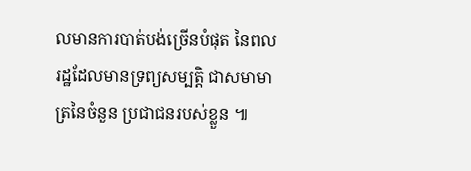លមានការបាត់បង់ច្រើនបំផុត នៃពលរដ្ឋដែលមានទ្រព្យសម្បត្តិ ជាសមាមាត្រនៃចំនួន ប្រជាជនរបស់ខ្លួន ៕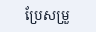ប្រែសម្រួ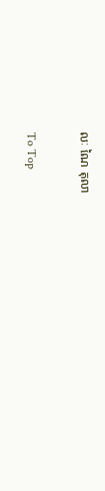លៈ ណៃ តុលា

To Top